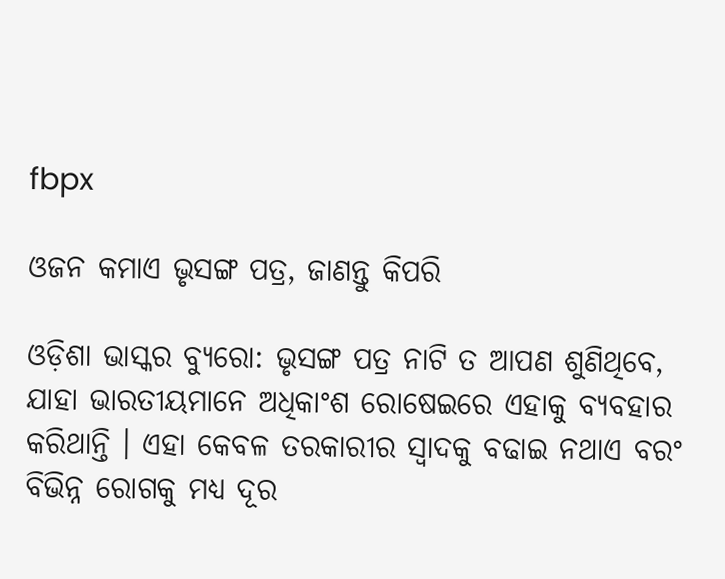fbpx

ଓଜନ କମାଏ ଭୃସଙ୍ଗ ପତ୍ର, ଜାଣନ୍ତୁ କିପରି

ଓଡ଼ିଶା ଭାସ୍କର ବ୍ୟୁରୋ: ଭୃସଙ୍ଗ ପତ୍ର ନାଟି ତ ଆପଣ ଶୁଣିଥିବେ, ଯାହା ଭାରତୀୟମାନେ ଅଧିକାଂଶ ରୋଷେଇରେ ଏହାକୁ ବ୍ୟବହାର କରିଥାନ୍ତି । ଏହା କେବଳ ତରକାରୀର ସ୍ୱାଦକୁ ବଢାଇ ନଥାଏ ବରଂ ବିଭିନ୍ନ ରୋଗକୁ ମଧ୍ୟ ଦୂର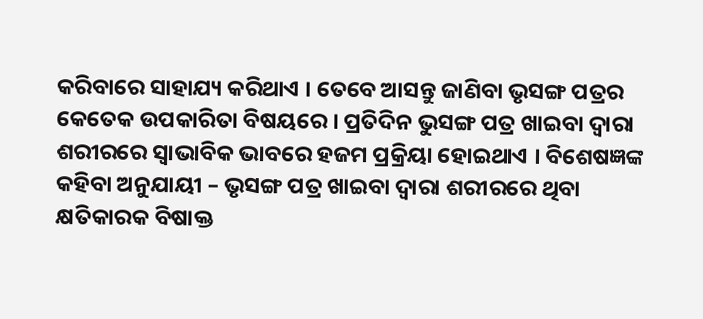କରିବାରେ ସାହାଯ୍ୟ କରିଥାଏ । ତେବେ ଆସନ୍ତୁ ଜାଣିବା ଭୃସଙ୍ଗ ପତ୍ରର କେତେକ ଉପକାରିତା ବିଷୟରେ । ପ୍ରତିଦିନ ଭୁସଙ୍ଗ ପତ୍ର ଖାଇବା ଦ୍ୱାରା ଶରୀରରେ ସ୍ୱାଭାବିକ ଭାବରେ ହଜମ ପ୍ରକ୍ରିୟା ହୋଇଥାଏ । ବିଶେଷଜ୍ଞଙ୍କ କହିବା ଅନୁଯାୟୀ – ଭୃସଙ୍ଗ ପତ୍ର ଖାଇବା ଦ୍ୱାରା ଶରୀରରେ ଥିବା କ୍ଷତିକାରକ ବିଷାକ୍ତ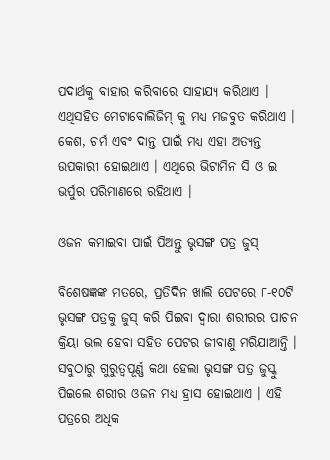ପଦାର୍ଥକୁ ବାହାର କରିବାରେ ସାହାଯ୍ୟ କରିଥାଏ । ଏଥିସହିତ ମେଟାବୋଲିଜିମ୍ କୁ ମଧ୍ୟ ମଜବୁତ କରିଥାଏ । କେଶ, ଚର୍ମ ଏବଂ ଦାନ୍ତ ପାଇଁ ମଧ୍ୟ ଏହା ଅତ୍ୟନ୍ତ ଉପକାରୀ ହୋଇଥାଏ । ଏଥିରେ ଭିଟାମିନ ସି ଓ ଇ ଭର୍ପୁର ପରିମାଣରେ ରହିଥାଏ ।

ଓଜନ କମାଇବା ପାଇଁ ପିଅନ୍ତୁ ଭୃସଙ୍ଗ ପତ୍ର ଜୁସ୍

ବିଶେଷଜ୍ଞଙ୍କ ମତରେ, ପ୍ରତିଦିନ ଖାଲି ପେଟରେ ୮-୧୦ଟି ଭୃସଙ୍ଗ ପତ୍ରକୁ ଜୁସ୍ କରି ପିଇବା ଦ୍ୱାରା ଶରୀରର ପାଚନ କ୍ରିୟା ଭଲ ହେବା ସହିତ ପେଟର ଜୀବାଣୁ ମରିଯାଆନ୍ତି । ସବୁଠାରୁ ଗୁରୁତ୍ୱପୂର୍ଣ୍ଣ କଥା ହେଲା ଭୃସଙ୍ଗ ପତ୍ର ଜୁସ୍କୁ ପିଇଲେ ଶରୀର ଓଜନ ମଧ୍ୟ ହ୍ରାସ ହୋଇଥାଏ । ଏହି ପତ୍ରରେ ଅଧିକ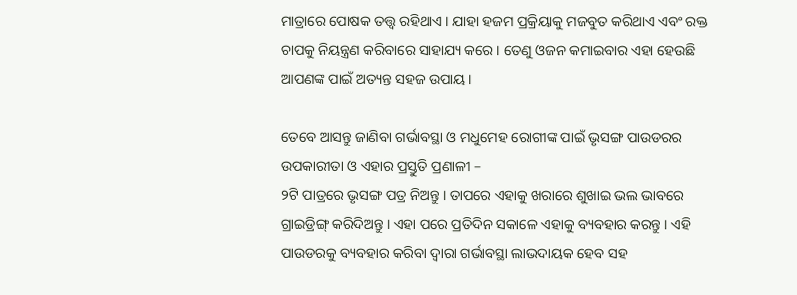ମାତ୍ରାରେ ପୋଷକ ତତ୍ତ୍ୱ ରହିଥାଏ । ଯାହା ହଜମ ପ୍ରକ୍ରିୟାକୁ ମଜବୁତ କରିଥାଏ ଏବଂ ରକ୍ତ ଚାପକୁ ନିୟନ୍ତ୍ରଣ କରିବାରେ ସାହାଯ୍ୟ କରେ । ତେଣୁ ଓଜନ କମାଇବାର ଏହା ହେଉଛି ଆପଣଙ୍କ ପାଇଁ ଅତ୍ୟନ୍ତ ସହଜ ଉପାୟ ।

ତେବେ ଆସନ୍ତୁ ଜାଣିବା ଗର୍ଭାବସ୍ଥା ଓ ମଧୁମେହ ରୋଗୀଙ୍କ ପାଇଁ ଭୃସଙ୍ଗ ପାଉଡରର ଉପକାରୀତା ଓ ଏହାର ପ୍ରସ୍ତୁତି ପ୍ରଣାଳୀ –
୨ଟି ପାତ୍ରରେ ଭୃସଙ୍ଗ ପତ୍ର ନିଅନ୍ତୁ । ତାପରେ ଏହାକୁ ଖରାରେ ଶୁଖାଇ ଭଲ ଭାବରେ ଗ୍ରାଇଡ୍ରିଙ୍ଗ୍ କରିଦିଅନ୍ତୁ । ଏହା ପରେ ପ୍ରତିଦିନ ସକାଳେ ଏହାକୁ ବ୍ୟବହାର କରନ୍ତୁ । ଏହି ପାଉଡରକୁ ବ୍ୟବହାର କରିବା ଦ୍ୱାରା ଗର୍ଭାବସ୍ଥା ଲାଭଦାୟକ ହେବ ସହ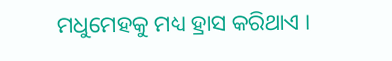ମଧୁମେହକୁ ମଧ୍ୟ ହ୍ରାସ କରିଥାଏ ।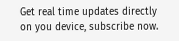Get real time updates directly on you device, subscribe now.